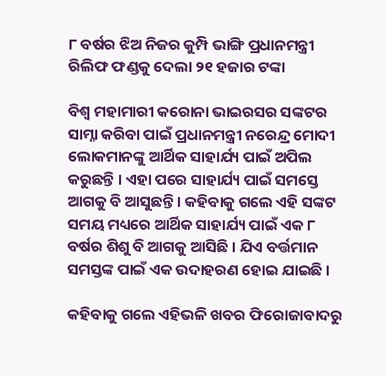୮ ବର୍ଷର ଝିଅ ନିଜର କୁମ୍ପି ଭାଙ୍ଗି ପ୍ରଧାନମନ୍ତ୍ରୀ ରିଲିଫ ଫଣ୍ଡକୁ ଦେଲା ୨୧ ହଜାର ଟଙ୍କା

ବିଶ୍ଵ ମହାମାରୀ କରୋନା ଭାଇରସର ସଙ୍କଟର ସାମ୍ନା କରିବା ପାଇଁ ପ୍ରଧାନମନ୍ତ୍ରୀ ନରେନ୍ଦ୍ର ମୋଦୀ ଲୋକମାନଙ୍କୁ ଆର୍ଥିକ ସାହାର୍ଯ୍ୟ ପାଇଁ ଅପିଲ କରୁଛନ୍ତି । ଏହା ପରେ ସାହାର୍ଯ୍ୟ ପାଇଁ ସମସ୍ତେ ଆଗକୁ ବି ଆସୁଛନ୍ତି । କହିବାକୁ ଗଲେ ଏହି ସଙ୍କଟ ସମୟ ମଧ୍ୟରେ ଆର୍ଥିକ ସାହାର୍ଯ୍ୟ ପାଇଁ ଏକ ୮ ବର୍ଷର ଶିଶୁ ବି ଆଗକୁ ଆସିଛି । ଯିଏ ବର୍ତ୍ତମାନ ସମସ୍ତଙ୍କ ପାଇଁ ଏକ ଉଦାହରଣ ହୋଇ ଯାଇଛି ।

କହିବାକୁ ଗଲେ ଏହିଭଳି ଖବର ଫିରୋଜାବାଦରୁ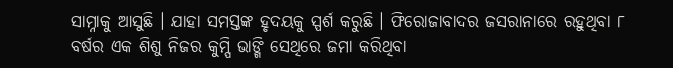ସାମ୍ନାକୁ ଆସୁଛି । ଯାହା ସମସ୍ତଙ୍କ ହୃଦୟକୁ ସ୍ପର୍ଶ କରୁଛି । ଫିରୋଜାବାଦର ଜସରାନାରେ ରହୁଥିବା ୮ ବର୍ଷର ଏକ ଶିଶୁ ନିଜର କୁମ୍ପି ଭାଙ୍ଗି ସେଥିରେ ଜମା କରିଥିବା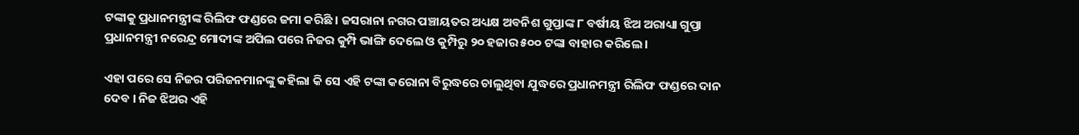ଟଙ୍କାକୁ ପ୍ରଧାନମନ୍ତ୍ରୀଙ୍କ ରିଲିଫ ଫଣ୍ଡରେ ଜମା କରିଛି । ଜସରାନା ନଗର ପଞ୍ଚାୟତର ଅଧ୍ୟକ୍ଷ ଅବନିଶ ଗୁପ୍ତାଙ୍କ ୮ ବର୍ଷୀୟ ଝିଅ ଅରାଧ୍ୟା ଗୁପ୍ତା ପ୍ରଧାନମନ୍ତ୍ରୀ ନରେନ୍ଦ୍ର ମୋଦୀଙ୍କ ଅପିଲ ପରେ ନିଜର କୁମ୍ପି ଭାଙ୍ଗି ଦେଲେ ଓ କୁମ୍ପିରୁ ୨୦ ହଜାର ୫୦୦ ଟଙ୍କା ବାହାର କରିଲେ ।

ଏହା ପରେ ସେ ନିଜର ପରିଜନମାନଙ୍କୁ କହିଲା କି ସେ ଏହି ଟଙ୍କା କରୋନା ବିରୁଦ୍ଧରେ ଚାଲୁଥିବା ଯୁଦ୍ଧରେ ପ୍ରଧାନମନ୍ତ୍ରୀ ରିଲିଫ ଫଣ୍ଡରେ ଦାନ ଦେବ । ନିଜ ଝିଅର ଏହି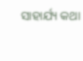ସାହାର୍ଯ୍ୟ କଥା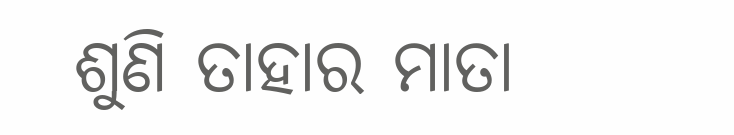ଶୁଣି ତାହାର ମାତା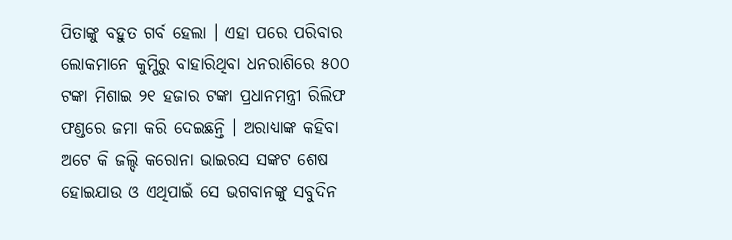ପିତାଙ୍କୁ ବହୁତ ଗର୍ବ ହେଲା । ଏହା ପରେ ପରିବାର ଲୋକମାନେ କୁମ୍ପିରୁ ବାହାରିଥିବା ଧନରାଶିରେ ୫୦୦ ଟଙ୍କା ମିଶାଇ ୨୧ ହଜାର ଟଙ୍କା ପ୍ରଧାନମନ୍ତ୍ରୀ ରିଲିଫ ଫଣ୍ଡରେ ଜମା କରି ଦେଇଛନ୍ତି । ଅରାଧ୍ୟାଙ୍କ କହିବା ଅଟେ କି ଜଲ୍ଦି କରୋନା ଭାଇରସ ସଙ୍କଟ ଶେଷ ହୋଇଯାଉ ଓ ଏଥିପାଇଁ ସେ ଭଗବାନଙ୍କୁ ସବୁଦିନ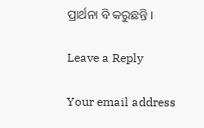ପ୍ରାର୍ଥନା ବି କରୁଛନ୍ତି ।

Leave a Reply

Your email address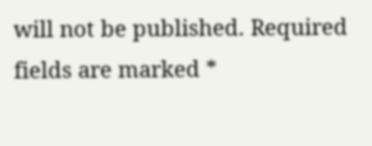will not be published. Required fields are marked *